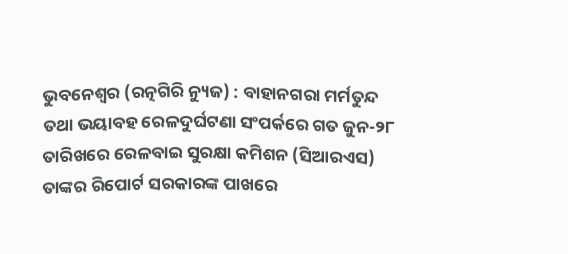ଭୁବନେଶ୍ୱର (ରତ୍ନଗିରି ନ୍ୟୁଜ) : ବାହାନଗରା ମର୍ମତୁନ୍ଦ ତଥା ଭୟାବହ ରେଳଦୁର୍ଘଟଣା ସଂପର୍କରେ ଗତ ଜୁନ-୨୮ ତାରିଖରେ ରେଳବାଇ ସୁରକ୍ଷା କମିଶନ (ସିଆରଏସ) ତାଙ୍କର ରିପୋର୍ଟ ସରକାରଙ୍କ ପାଖରେ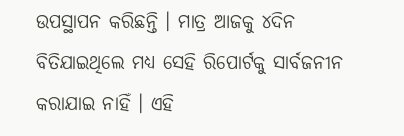ଉପସ୍ଥାପନ କରିଛନ୍ତି । ମାତ୍ର ଆଜକୁ ୪ଦିନ ବିତିଯାଇଥିଲେ ମଧ୍ୟ ସେହି ରିପୋର୍ଟକୁ ସାର୍ବଜନୀନ କରାଯାଇ ନାହିଁ । ଏହି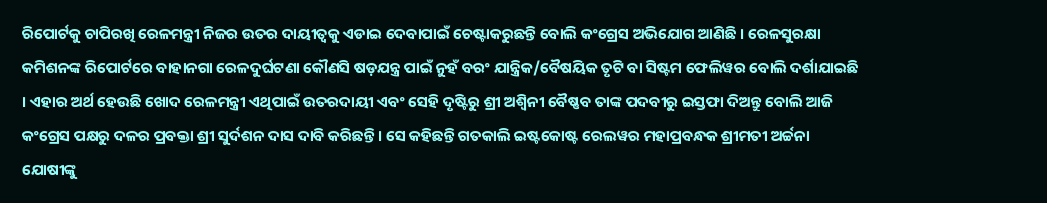ରିପୋର୍ଟକୁ ଚାପିରଖି ରେଳମନ୍ତ୍ରୀ ନିଜର ଉତର ଦାୟୀତ୍ୱକୁ ଏଡାଇ ଦେବାପାଇଁ ଚେଷ୍ଟାକରୁଛନ୍ତି ବୋଲି କଂଗ୍ରେସ ଅଭିଯୋଗ ଆଣିଛି । ରେଳସୁରକ୍ଷା କମିଶନଙ୍କ ରିପୋର୍ଟରେ ବାହାନଗା ରେଳଦୁର୍ଘଟଣା କୌଣସି ଷଡ଼ଯନ୍ତ୍ର ପାଇଁ ନୁହଁ ବରଂ ଯାନ୍ତ୍ରିକ/ବୈଷୟିକ ତୃଟି ବା ସିଷ୍ଟମ ଫେଲିୱର ବୋଲି ଦର୍ଶାଯାଇଛି । ଏହାର ଅର୍ଥ ହେଉଛି ଖୋଦ ରେଳମନ୍ତ୍ରୀ ଏଥିପାଇଁ ଉତରଦାୟୀ ଏବଂ ସେହି ଦୃଷ୍ଟିରୁ ଶ୍ରୀ ଅଶ୍ୱିନୀ ବୈଷ୍ଣବ ତାଙ୍କ ପଦବୀରୁ ଇସ୍ତଫା ଦିଅନ୍ତୁ ବୋଲି ଆଜି କଂଗ୍ରେସ ପକ୍ଷରୁ ଦଳର ପ୍ରବକ୍ତା ଶ୍ରୀ ସୁର୍ଦଶନ ଦାସ ଦାବି କରିଛନ୍ତି । ସେ କହିଛନ୍ତି ଗତକାଲି ଇଷ୍ଟକୋଷ୍ଟ ରେଲୱର ମହାପ୍ରବନ୍ଧକ ଶ୍ରୀମତୀ ଅର୍ଚ୍ଚନା ଯୋଷୀଙ୍କୁ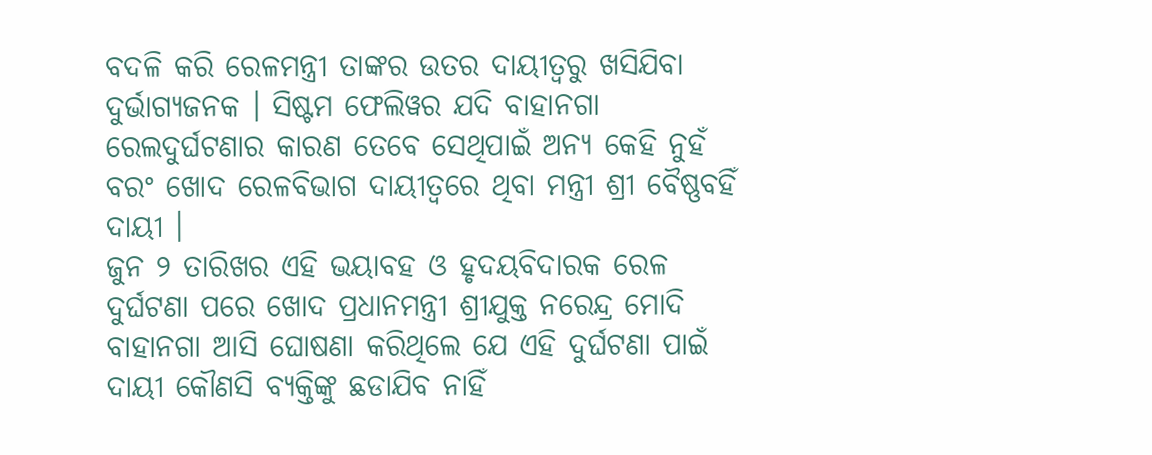ବଦଳି କରି ରେଳମନ୍ତ୍ରୀ ତାଙ୍କର ଉତର ଦାୟୀତ୍ୱରୁ ଖସିଯିବା ଦୁର୍ଭାଗ୍ୟଜନକ । ସିଷ୍ଟମ ଫେଲିୱର ଯଦି ବାହାନଗା ରେଲଦୁର୍ଘଟଣାର କାରଣ ତେବେ ସେଥିପାଇଁ ଅନ୍ୟ କେହି ନୁହଁ ବରଂ ଖୋଦ ରେଳବିଭାଗ ଦାୟୀତ୍ୱରେ ଥିବା ମନ୍ତ୍ରୀ ଶ୍ରୀ ବୈଷ୍ଣବହିଁ ଦାୟୀ ।
ଜୁନ ୨ ତାରିଖର ଏହି ଭୟାବହ ଓ ହୃଦୟବିଦାରକ ରେଳ ଦୁର୍ଘଟଣା ପରେ ଖୋଦ ପ୍ରଧାନମନ୍ତ୍ରୀ ଶ୍ରୀଯୁକ୍ତ ନରେନ୍ଦ୍ର ମୋଦି ବାହାନଗା ଆସି ଘୋଷଣା କରିଥିଲେ ଯେ ଏହି ଦୁର୍ଘଟଣା ପାଇଁ ଦାୟୀ କୌଣସି ବ୍ୟକ୍ତିଙ୍କୁ ଛଡାଯିବ ନାହିଁ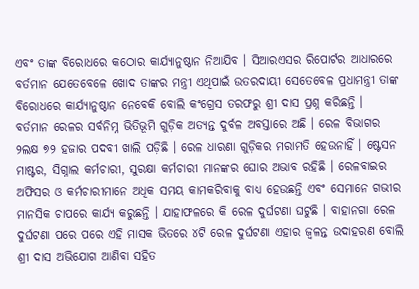ଏବଂ ତାଙ୍କ ବିରୋଧରେ କଠୋର କାର୍ଯ୍ୟାନୁଷ୍ଠାନ ନିଆଯିବ । ସିଆରଏସର ରିପୋର୍ଟର ଆଧାରରେ ବର୍ତମାନ ଯେତେବେଳେ ଖୋଦ ତାଙ୍କର ମନ୍ତ୍ରୀ ଏଥିପାଇଁ ଉତରଦାୟୀ ସେତେବେଳ ପ୍ରଧାମନ୍ତ୍ରୀ ତାଙ୍କ ବିରୋଧରେ କାର୍ଯ୍ୟାନୁଷ୍ଠାନ ନେବେକି ବୋଲି କଂଗ୍ରେସ ତରଫରୁ ଶ୍ରୀ ଦାସ ପ୍ରଶ୍ନ କରିଛନ୍ତି ।
ବର୍ତମାନ ରେଳର ସର୍ବନିମ୍ନ ଭିତିଭୂମି ଗୁଡ଼ିକ ଅତ୍ୟନ୍ତ ଦୁର୍ବଳ ଅବସ୍ତାରେ ଅଛି । ରେଳ ବିଭାଗର ୨ଲକ୍ଷ ୭୨ ହଜାର ପଦବୀ ଖାଲି ପଡ଼ିଛି । ରେଳ ଧାରଣା ଗୁଡ଼ିକର ମରାମତି ହେଉନାହିଁ । ଷ୍ଟେସନ ମାଷ୍ଟର, ସିଗ୍ନାଲ କର୍ମଚାରୀ, ସୁରକ୍ଷା କର୍ମଚାରୀ ମାନଙ୍କର ଘୋର ଅଭାବ ରହିଛି । ରେଳବାଇର ଅଫିସର ଓ କର୍ମଚାରୀମାନେ ଅଧିକ ସମୟ କାମକରିବାକୁ ବାଧ୍ୟ ହେଉଛନ୍ତି ଏବଂ ସେମାନେ ଗଭୀର ମାନସିକ ଚାପରେ କାର୍ଯ୍ୟ କରୁଛନ୍ତି । ଯାହାଫଳରେ କି ରେଳ ଦୁର୍ଘଟଣା ଘଟୁଛି । ବାହାନଗା ରେଳ ଦୁର୍ଘଟଣା ପରେ ପରେ ଏହି ମାସକ ଭିତରେ ୪ଟି ରେଳ ଦୁର୍ଘଟଣା ଏହାର ଜ୍ୱଳନ୍ତ ଉଦାହରଣ ବୋଲି ଶ୍ରୀ ଦାସ ଅଭିଯୋଗ ଆଣିବା ସହିତ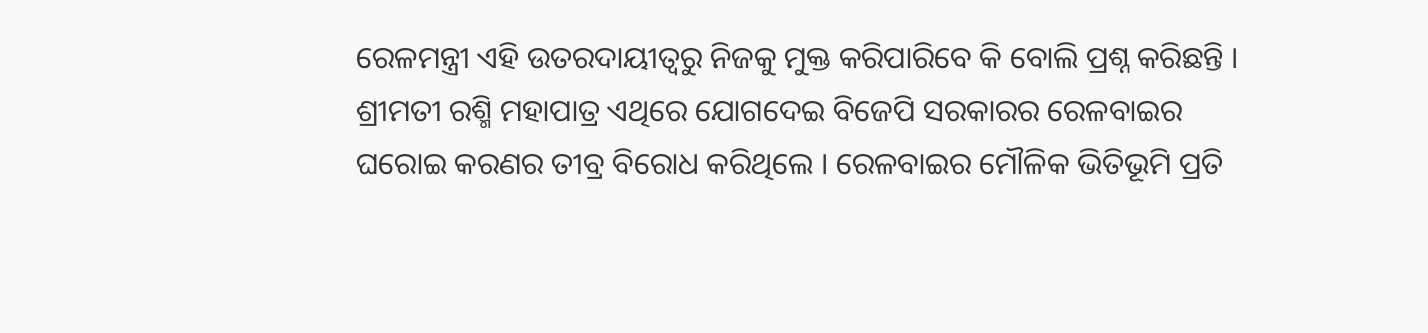ରେଳମନ୍ତ୍ରୀ ଏହି ଉତରଦାୟୀତ୍ୱରୁ ନିଜକୁ ମୁକ୍ତ କରିପାରିବେ କି ବୋଲି ପ୍ରଶ୍ନ କରିଛନ୍ତି ।
ଶ୍ରୀମତୀ ରଶ୍ମି ମହାପାତ୍ର ଏଥିରେ ଯୋଗଦେଇ ବିଜେପି ସରକାରର ରେଳବାଇର ଘରୋଇ କରଣର ତୀବ୍ର ବିରୋଧ କରିଥିଲେ । ରେଳବାଇର ମୌଳିକ ଭିତିଭୂମି ପ୍ରତି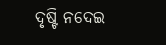ଦୃଷ୍ଟି ନଦେଇ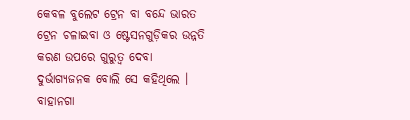କେବଳ ବୁଲେଟ ଟ୍ରେନ ବା ବନ୍ଦେ ଭାରତ ଟ୍ରେନ ଚଳାଇବା ଓ ଷ୍ଟେସନଗୁଡ଼ିକର ଉନ୍ନତି କରଣ ଉପରେ ଗୁରୁତ୍ୱ ଦେବା ଦୁର୍ଭାଗ୍ୟଜନକ ବୋଲି ସେ କହିଥିଲେ । ବାହାନଗା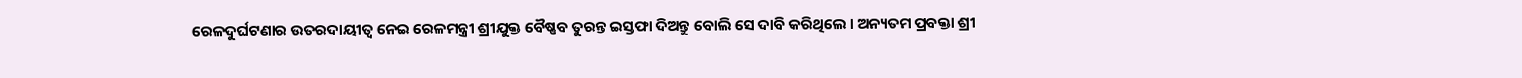ରେଳଦୁର୍ଘଟଣାର ଉତରଦାୟୀତ୍ୱ ନେଇ ରେଳମନ୍ତ୍ରୀ ଶ୍ରୀଯୁକ୍ତ ବୈଷ୍ଣବ ତୁରନ୍ତ ଇସ୍ତଫା ଦିଅନ୍ତୁ ବୋଲି ସେ ଦାବି କରିଥିଲେ । ଅନ୍ୟତମ ପ୍ରବକ୍ତା ଶ୍ରୀ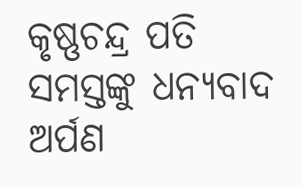କୃଷ୍ଣଚନ୍ଦ୍ର ପତି ସମସ୍ତଙ୍କୁ ଧନ୍ୟବାଦ ଅର୍ପଣ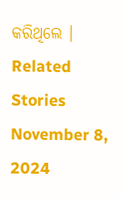କରିଥିଲେ ।
Related Stories
November 8, 2024